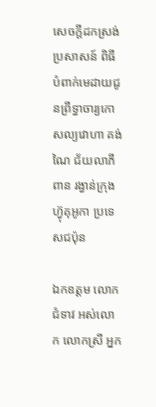សេចក្តីដកស្រង់ប្រសាសន៍ ពិធីបំពាក់មេដាយជូនព្រឹទ្ធាចារ្យកោសល្យវោហា គង់ ណៃ ជ័យលាភីពាន រង្វាន់ក្រុងហ្វ៊ុគុអូកា ប្រទេសជប៉ុន

ឯកឧត្តម លោកជំទាវ អស់លោក លោកស្រី អ្នក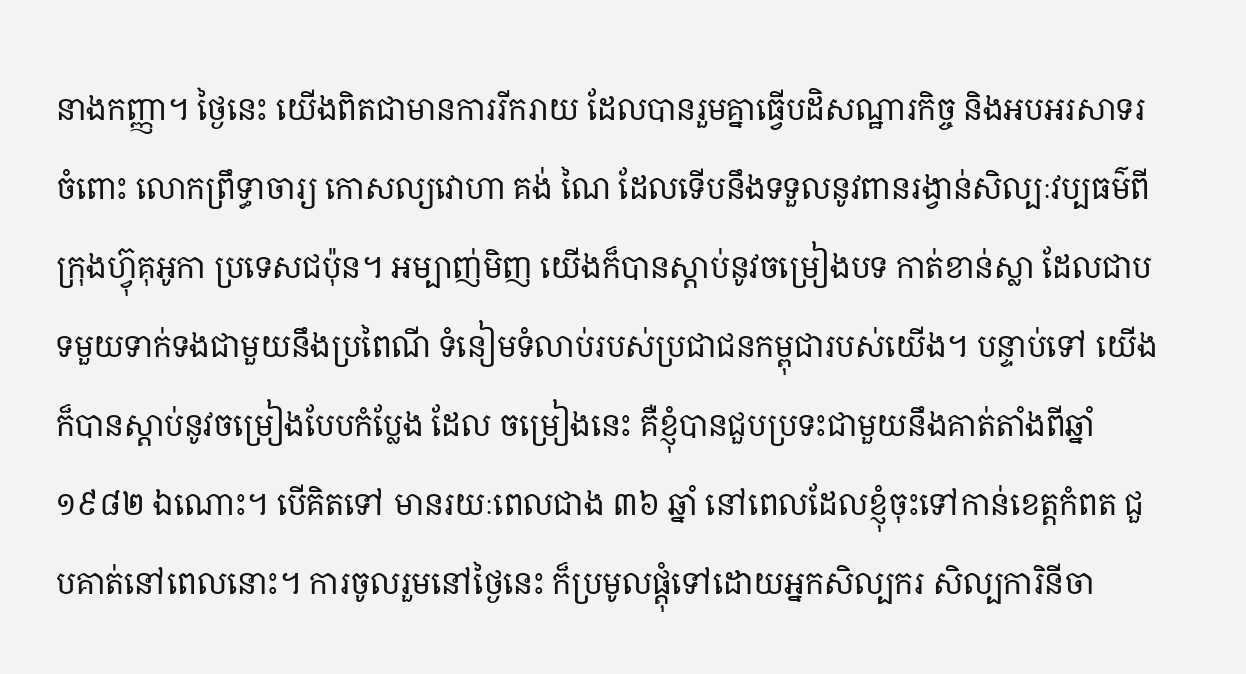នាងកញ្ញា។ ថ្ងៃនេះ យើងពិតជាមានការរីករាយ ដែលបានរួមគ្នាធ្វើបដិសណ្ឋារកិច្ច និងអបអរសាទរចំពោះ លោកព្រឹទ្ធាចារ្យ កោសល្យវោហា គង់ ណៃ ដែលទើបនឹងទទួលនូវពានរង្វាន់សិល្បៈវប្បធម៌ពីក្រុងហ្វ៊ុគុអូកា ប្រទេសជប៉ុន។ អម្បាញ់មិញ យើងក៏បានស្ដាប់នូវចម្រៀងបទ កាត់ខាន់ស្លា ដែលជាបទមួយទាក់ទងជាមួយនឹងប្រពៃណី ទំនៀមទំលាប់របស់ប្រជាជនកម្ពុជារបស់យើង។ បន្ទាប់ទៅ យើងក៏បានស្ដាប់នូវចម្រៀងបែបកំប្លែង ដែល ចម្រៀងនេះ គឺខ្ញុំបានជួបប្រទះជាមួយនឹងគាត់តាំងពីឆ្នាំ ១៩៨២ ឯណោះ។ បើគិតទៅ មានរយៈពេលជាង ៣៦ ឆ្នាំ នៅពេលដែលខ្ញុំចុះទៅកាន់ខេត្តកំពត ជួបគាត់នៅពេលនោះ។ ការចូលរួមនៅថ្ងៃនេះ ក៏ប្រមូលផ្ដុំទៅដោយអ្នកសិល្បករ សិល្បការិនីចា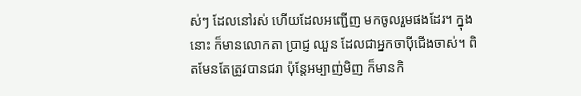ស់ៗ ដែលនៅរស់ ហើយដែលអញ្ជើញ មកចូលរួមផងដែរ។ ក្នុងនោះ ក៏មានលោកតា ប្រាជ្ញ ឈួន ដែលជាអ្នកចាប៉ីជើងចាស់។ ពិតមែនតែត្រូវបានជរា ប៉ុន្តែអម្បាញ់មិញ ក៏មានកិ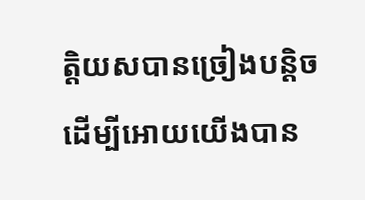ត្តិយសបានច្រៀងបន្ដិច ដើម្បីអោយយើងបាន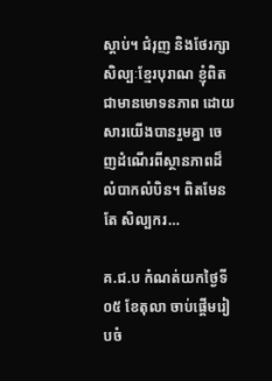ស្ដាប់។ ជំរុញ និងថែរក្សាសិល្បៈខ្មែរបុរាណ ខ្ញុំពិតជាមានមោទនភាព ដោយសារយើងបានរួមគ្នា ចេញដំណើរពីស្ថានភាពដ៏លំបាកលំបិន។ ពិតមែនតែ សិល្បករ…

គ.ជ.ប កំណត់យកថ្ងៃទី០៥ ខែតុលា ចាប់ផ្ដើមរៀបចំ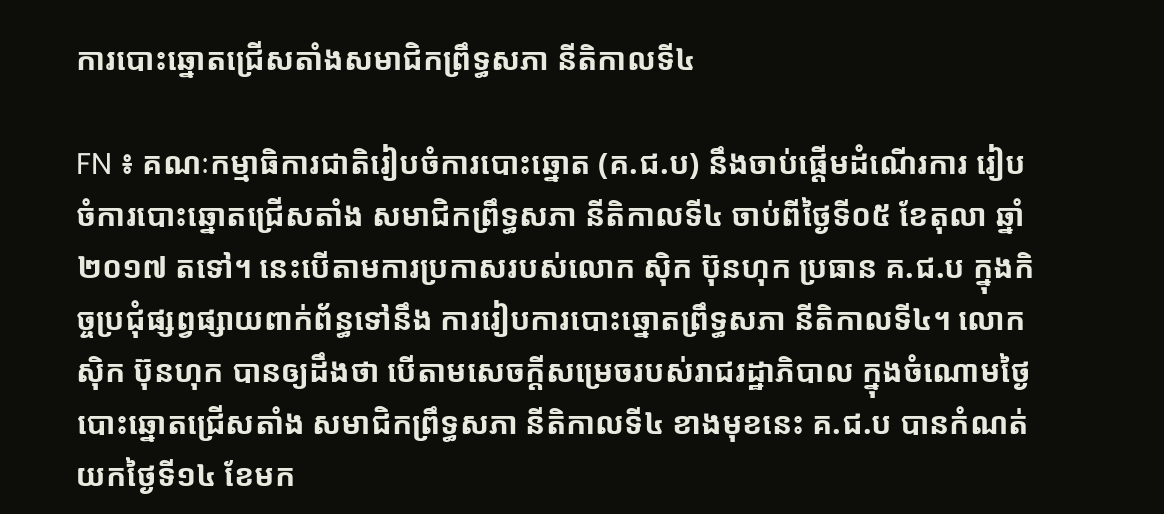ការបោះឆ្នោតជ្រើសតាំងសមាជិកព្រឹទ្ធសភា នីតិកាលទី៤

FN ៖ គណៈកម្មាធិការជាតិរៀបចំការបោះឆ្នោត (គ.ជ.ប) នឹងចាប់ផ្តើមដំណើរការ រៀបចំការបោះឆ្នោតជ្រើសតាំង សមាជិកព្រឹទ្ធសភា នីតិកាលទី៤ ចាប់ពីថ្ងៃទី០៥ ខែតុលា ឆ្នាំ២០១៧ តទៅ។ នេះបើតាមការប្រកាសរបស់លោក ស៊ិក ប៊ុនហុក ប្រធាន គ.ជ.ប ក្នុងកិច្ចប្រជុំផ្សព្វផ្សាយពាក់ព័ន្ធទៅនឹង ការរៀបការបោះឆ្នោតព្រឹទ្ធសភា នីតិកាលទី៤។ លោក ស៊ិក ប៊ុនហុក បានឲ្យដឹងថា បើតាមសេចក្តីសម្រេចរបស់រាជរដ្ឋាភិបាល ក្នុងចំណោមថ្ងៃបោះឆ្នោតជ្រើសតាំង សមាជិកព្រឹទ្ធសភា នីតិកាលទី៤ ខាងមុខនេះ គ.ជ.ប បានកំណត់យកថ្ងៃទី១៤ ខែមក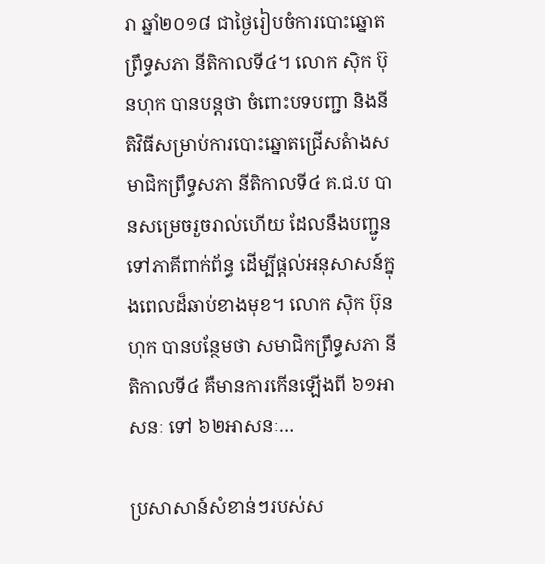រា ឆ្នាំ២០១៨ ជាថ្ងៃរៀបចំការបោះឆ្នោតព្រឹទ្ធសភា នីតិកាលទី៤។ លោក ស៊ិក ប៊ុនហុក បានបន្តថា ចំពោះបទបញ្ជា និងនីតិវិធីសម្រាប់ការបោះឆ្នោតជ្រើសតំាងសមាជិកព្រឹទ្ធសភា នីតិកាលទី៤ គ.ជ.ប បានសម្រេចរួចរាល់ហើយ ដែលនឹងបញ្ជូនទៅភាគីពាក់ព័ន្ធ ដើម្បីផ្តល់អនុសាសន៍ក្នុងពេលដ៏ឆាប់ខាងមុខ។ លោក ស៊ិក ប៊ុនហុក បានបន្ថែមថា សមាជិកព្រឹទ្ធសភា នីតិកាលទី៤ គឺមានការកើនឡើងពី ៦១អាសនៈ ទៅ ៦២អាសនៈ…

ប្រសាសាន៍សំខាន់ៗរបស់ស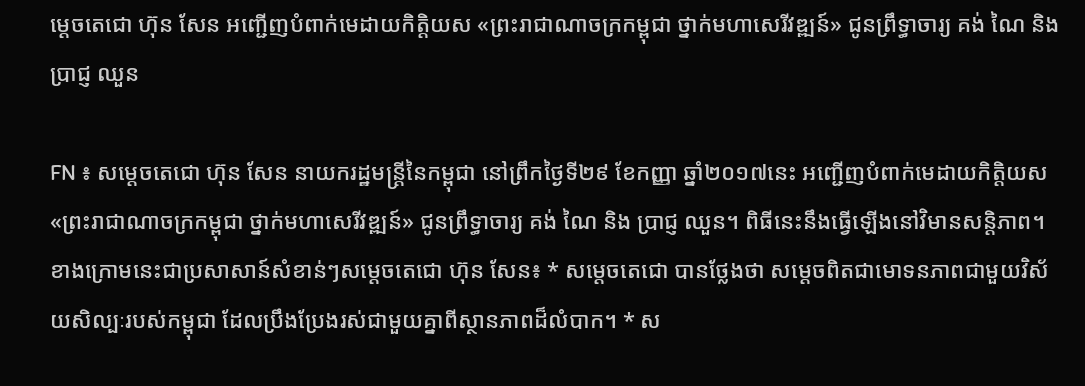ម្តេចតេជោ ហ៊ុន សែន អញ្ជើញបំពាក់មេដាយកិត្តិយស «ព្រះរាជាណាចក្រកម្ពុជា ថ្នាក់មហាសេរីវឌ្ឍន៍» ជូនព្រឹទ្ធាចារ្យ គង់ ណៃ និង ប្រាជ្ញ ឈួន

FN ៖ សម្តេចតេជោ ហ៊ុន សែន នាយករដ្ឋមន្រ្តីនៃកម្ពុជា នៅព្រឹកថ្ងៃទី២៩ ខែកញ្ញា ឆ្នាំ២០១៧នេះ អញ្ជើញបំពាក់មេដាយកិត្តិយស «ព្រះរាជាណាចក្រកម្ពុជា ថ្នាក់មហាសេរីវឌ្ឍន៍» ជូនព្រឹទ្ធាចារ្យ គង់ ណៃ និង ប្រាជ្ញ ឈួន។ ពិធីនេះនឹងធ្វើឡើងនៅវិមានសន្តិភាព។ ខាងក្រោមនេះជាប្រសាសាន៍សំខាន់ៗសម្តេចតេជោ ហ៊ុន សែន៖ * សម្តេចតេជោ បានថ្លែងថា សម្តេចពិតជាមោទនភាពជាមួយវិស័យសិល្បៈរបស់កម្ពុជា ដែលប្រឹងប្រែងរស់ជាមួយគ្នាពីស្ថានភាពដ៏លំបាក។ * ស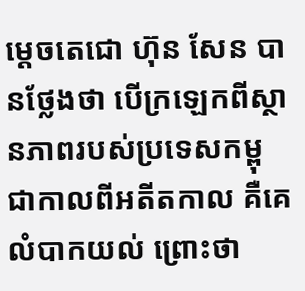ម្តេចតេជោ ហ៊ុន សែន បានថ្លែងថា បើក្រឡេកពីស្ថានភាពរបស់ប្រទេសកម្ពុជាកាលពីអតីតកាល គឺគេលំបាកយល់ ព្រោះថា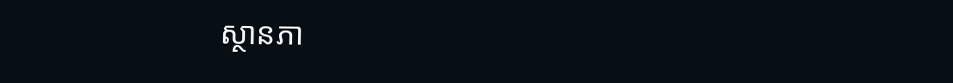ស្ថានភា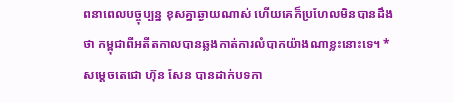ពនាពេលបច្ចុប្បន្ន ខុសគ្នាឆ្ងាយណាស់ ហើយគេក៏ប្រហែលមិនបានដឹងថា កម្ពុជាពីអតីតកាលបានឆ្លងកាត់ការលំបាកយ៉ាងណាខ្លះនោះទេ។ * សម្តេចតេជោ ហ៊ុន សែន បានដាក់បទកា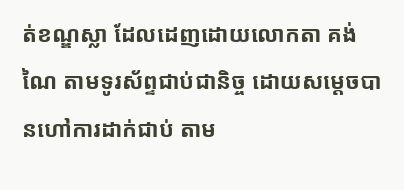ត់ខណ្ឌស្លា ដែលដេញដោយលោកតា គង់ ណៃ តាមទូរស័ព្ទជាប់ជានិច្ច ដោយសម្តេចបានហៅការដាក់ជាប់ តាម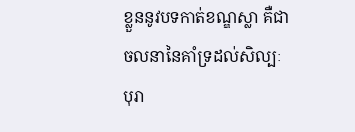ខ្លួននូវបទកាត់ខណ្ឌស្លា គឺជាចលនានៃគាំទ្រដល់សិល្បៈបុរា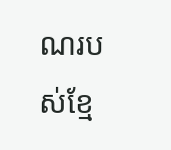ណរបស់ខ្មែ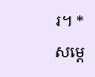រ។ * សម្តេ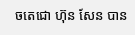ចតេជោ ហ៊ុន សែន បាន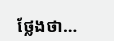ថ្លែងថា…